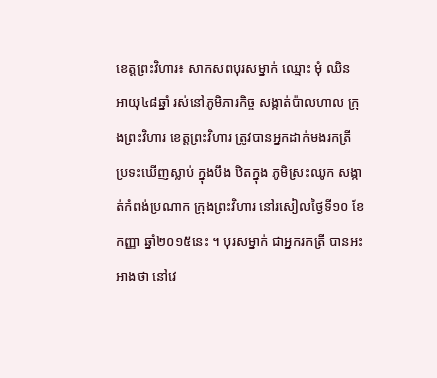ខេត្តព្រះវិហារ៖ សាកសពបុរសម្នាក់ ឈ្មោះ មុំ ឈិន អាយុ៤៨ឆ្នាំ រស់នៅភូមិភារកិច្ច សង្កាត់ប៉ាលហាល ក្រុងព្រះវិហារ ខេត្តព្រះវិហារ ត្រូវបានអ្នកដាក់មងរកត្រី ប្រទះឃើញស្លាប់ ក្នុងបឹង ឋិតក្នុង ភូមិស្រះឈូក សង្កាត់កំពង់ប្រណាក ក្រុងព្រះវិហារ នៅរសៀលថ្ងៃទី១០ ខែកញ្ញា ឆ្នាំ២០១៥នេះ ។ បុរសម្នាក់ ជាអ្នករកត្រី បានអះអាងថា នៅវេ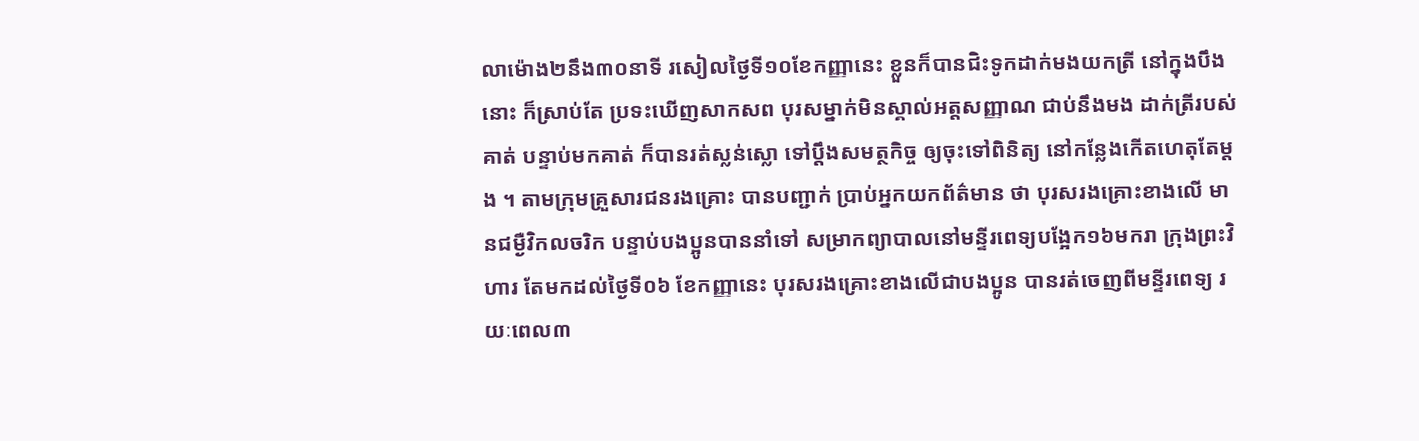លាម៉ោង២នឹង៣០នាទី រសៀលថ្ងៃទី១០ខែកញ្ញានេះ ខ្លួនក៏បានជិះទូកដាក់មងយកត្រី នៅក្នុងបឹងនោះ ក៏ស្រាប់តែ ប្រទះឃើញសាកសព បុរសម្នាក់មិនស្គាល់អត្តសញ្ញាណ ជាប់នឹងមង ដាក់ត្រីរបស់គាត់ បន្ទាប់មកគាត់ ក៏បានរត់ស្លន់ស្លោ ទៅប្តឹងសមត្ថកិច្ច ឲ្យចុះទៅពិនិត្យ នៅកន្លែងកើតហេតុតែម្តង ។ តាមក្រុមគ្រួសារជនរងគ្រោះ បានបញ្ជាក់ ប្រាប់អ្នកយកព័ត៌មាន ថា បុរសរងគ្រោះខាងលើ មានជម្ងឺវិកលចរិក បន្ទាប់បងប្អូនបាននាំទៅ សម្រាកព្យាបាលនៅមន្ទីរពេទ្យបង្អែក១៦មករា ក្រុងព្រះវិហារ តែមកដល់ថ្ងៃទី០៦ ខែកញ្ញានេះ បុរសរងគ្រោះខាងលើជាបងប្អូន បានរត់ចេញពីមន្ទីរពេទ្យ រយៈពេល៣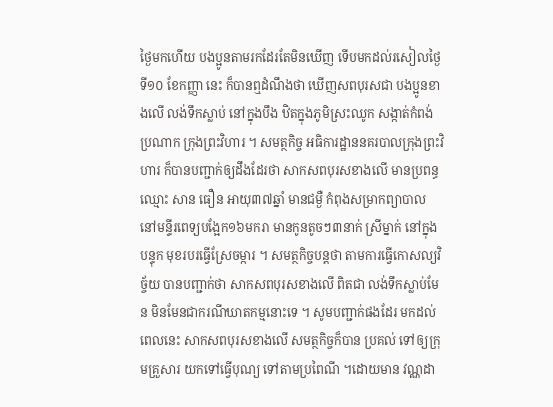ថ្ងៃមកហើយ បងប្អូនតាមរកដែរតែមិនឃើញ ទើបមកដល់រសៀលថ្ងៃទី១០ ខែកញ្ញា នេះ ក៏បានឮដំណឹងថា ឃើញសពបុរសជា បងប្អូនខាងលើ លង់ទឹកស្លាប់ នៅក្នុងបឹង ឋិតក្នុងភូមិស្រះឈូក សង្កាត់កំពង់ប្រណាក ក្រុងព្រះវិហារ ។ សមត្ថកិច្ច អធិការដ្ឋាននគរបាលក្រុងព្រះវិហារ ក៏បានបញ្ជាក់ឲ្យដឹងដែរថា សាកសពបុរសខាងលើ មានប្រពន្ធឈ្មោះ សាន ធឿន អាយុ៣៧ឆ្នាំ មានជម្ងឺ កំពុងសម្រាកព្យាបាល នៅមន្ទីរពេទ្យបង្អែក១៦មករា មានកូនតូចៗ៣នាក់ ស្រីម្នាក់ នៅក្នុងបន្ទុក មុខរបរធ្វើស្រែចម្ការ ។ សមត្ថកិច្ចបន្តថា តាមការធ្វើកោសល្យវិច្ច័យ បានបញ្ជាក់ថា សាកសពបុរសខាងលើ ពិតជា លង់ទឹកស្លាប់មែន មិនមែនជាករណីឃាតកម្មនោះទេ ។ សូមបញ្ជាក់ផងដែរ មកដល់ពេលនេះ សាកសពបុរសខាងលើ សមត្ថកិច្ចក៏បាន ប្រគល់ ទៅឲ្យក្រុមគ្រួសារ យកទៅធ្វើបុណ្យ ទៅតាមប្រពៃណី ។ដោយមាន វណ្ណដា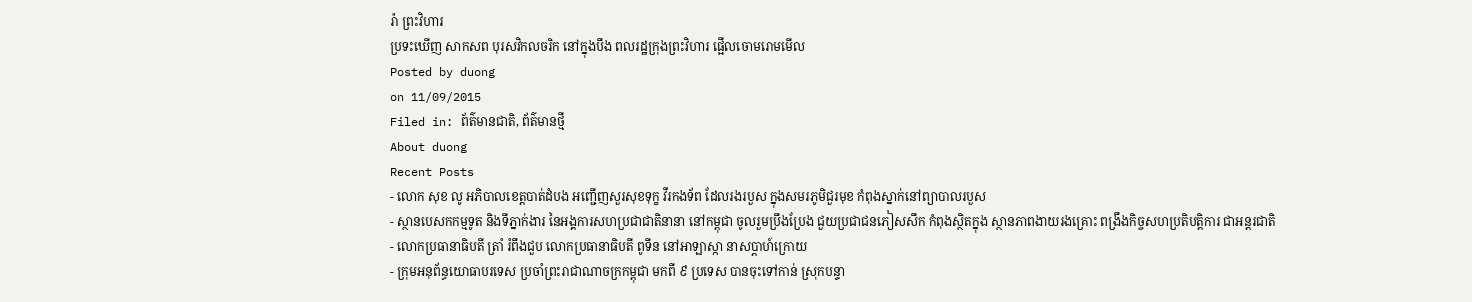រ៉ា ព្រះវិហារ
ប្រទះឃើញ សាកសព បុរសវិកលចរិក នៅក្នុងបឹង ពលរដ្ឋក្រុងព្រះវិហារ ផ្អើលចោមរោមមើល
Posted by duong
on 11/09/2015
Filed in: ព័ត៌មានជាតិ, ព័ត៌មានថ្មី
About duong
Recent Posts
- លោក សុខ លូ អភិបាលខេត្តបាត់ដំបង អញ្ជើញសួរសុខទុក្ខ វីរកងទ័ព ដែលរងរបួស ក្នុងសមរភូមិជួរមុខ កំពុងស្នាក់នៅព្យាបាលរបួស
- ស្ថានបេសកកម្មទូត និងទីភ្នាក់ងារ នៃអង្គការសហប្រជាជាតិនានា នៅកម្ពុជា ចូលរួមប្រឹងប្រែង ជួយប្រជាជនភៀសសឹក កំពុងស្ថិតក្នុង ស្ថានភាពងាយរងគ្រោះ ពង្រឹងកិច្ចសហប្រតិបត្តិការ ជាអន្តរជាតិ
- លោកប្រធានាធិបតី ត្រាំ រំពឹងជួប លោកប្រធានាធិបតី ពូទីន នៅអាឡាស្កា នាសប្ដាហ៍ក្រោយ
- ក្រុមអនុព័ន្ធយោធាបរទេស ប្រចាំព្រះរាជាណាចក្រកម្ពុជា មកពី ៩ ប្រទេស បានចុះទៅកាន់ ស្រុកបន្ទា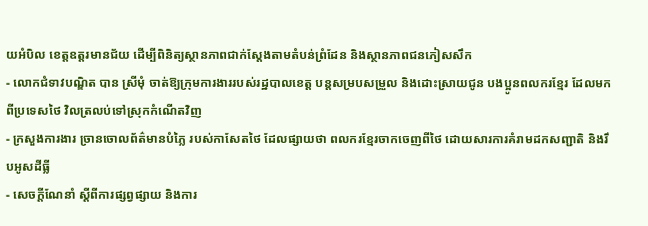យអំបិល ខេត្តឧត្តរមានជ័យ ដើម្បីពិនិត្យស្ថានភាពជាក់ស្តែងតាមតំបន់ព្រំដែន និងស្ថានភាពជនភៀសសឹក
- លោកជំទាវបណ្ឌិត បាន ស្រីមុំ ចាត់ឱ្យក្រុមការងាររបស់រដ្ឋបាលខេត្ត បន្តសម្របសម្រួល និងដោះស្រាយជូន បងប្អូនពលករខ្មែរ ដែលមកពីប្រទេសថៃ វិលត្រលប់ទៅស្រុកកំណើតវិញ
- ក្រសួងការងារ ច្រានចោលព័ត៌មានបំភ្លៃ របស់កាសែតថៃ ដែលផ្សាយថា ពលករខ្មែរចាកចេញពីថៃ ដោយសារការគំរាមដកសញ្ជាតិ និងរឹបអូសដីធ្លី
- សេចក្តីណែនាំ ស្តីពីការផ្សព្វផ្សាយ និងការ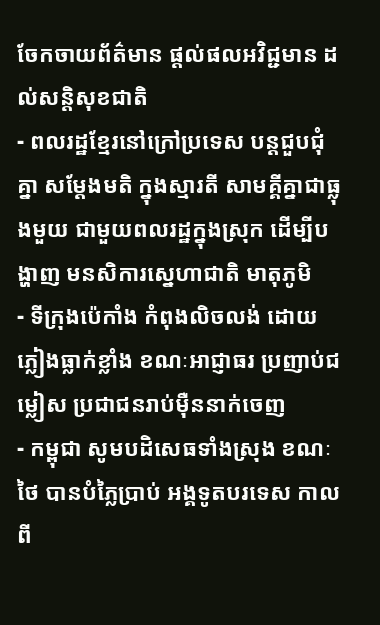ចែកចាយព័ត៌មាន ផ្តល់ផលអវិជ្ជមាន ដល់សន្តិសុខជាតិ
- ពលរដ្ឋខ្មែរនៅក្រៅប្រទេស បន្ដជួបជុំគ្នា សម្ដែងមតិ ក្នុងស្មារតី សាមគ្គីគ្នាជាធ្លុងមួយ ជាមួយពលរដ្ឋក្នុងស្រុក ដើម្បីបង្ហាញ មនសិការស្នេហាជាតិ មាតុភូមិ
- ទីក្រុងប៉េកាំង កំពុងលិចលង់ ដោយភ្លៀងធ្លាក់ខ្លាំង ខណៈអាជ្ញាធរ ប្រញាប់ជម្លៀស ប្រជាជនរាប់ម៉ឺននាក់ចេញ
- កម្ពុជា សូមបដិសេធទាំងស្រុង ខណៈថៃ បានបំភ្លៃប្រាប់ អង្គទូតបរទេស កាលពី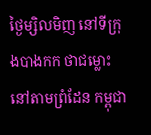ថ្ងៃម្សិលមិញ នៅទីក្រុងបាងកក ថាជម្លោះនៅតាមព្រំដែន កម្ពុជា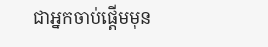ជាអ្នកចាប់ផ្តើមមុន